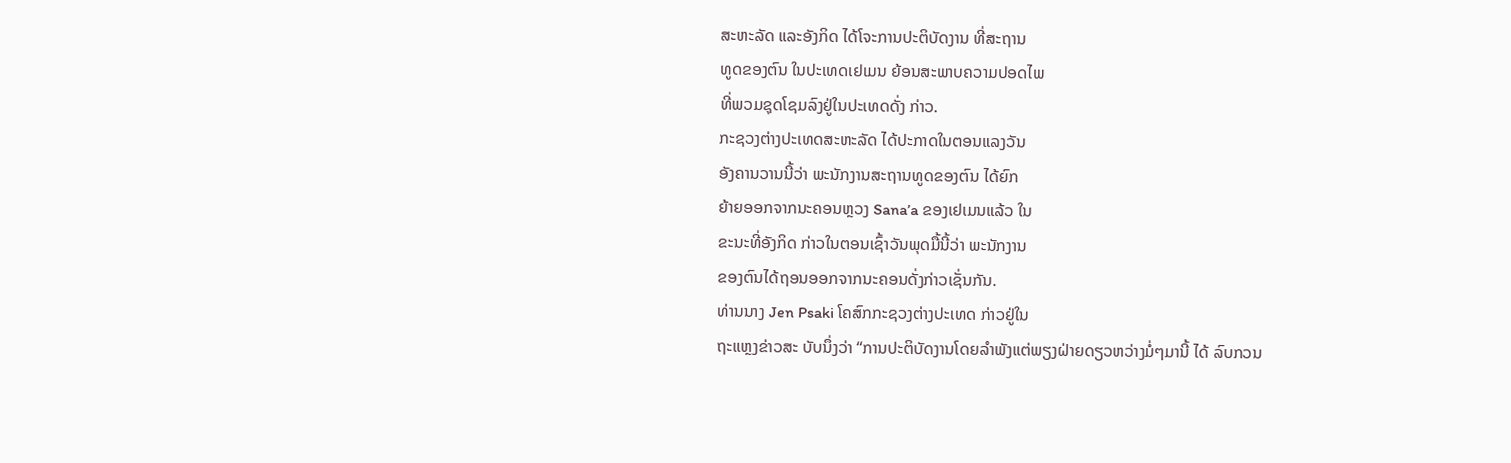ສະຫະລັດ ແລະອັງກິດ ໄດ້ໂຈະການປະຕິບັດງານ ທີ່ສະຖານ
ທູດຂອງຕົນ ໃນປະເທດເຢເມນ ຍ້ອນສະພາບຄວາມປອດໄພ
ທີ່ພວມຊຸດໂຊມລົງຢູ່ໃນປະເທດດັ່ງ ກ່າວ.
ກະຊວງຕ່າງປະເທດສະຫະລັດ ໄດ້ປະກາດໃນຕອນແລງວັນ
ອັງຄານວານນີ້ວ່າ ພະນັກງານສະຖານທູດຂອງຕົນ ໄດ້ຍົກ
ຍ້າຍອອກຈາກນະຄອນຫຼວງ Sana’a ຂອງເຢເມນແລ້ວ ໃນ
ຂະນະທີ່ອັງກິດ ກ່າວໃນຕອນເຊົ້າວັນພຸດມື້ນີ້ວ່າ ພະນັກງານ
ຂອງຕົນໄດ້ຖອນອອກຈາກນະຄອນດັ່ງກ່າວເຊັ່ນກັນ.
ທ່ານນາງ Jen Psaki ໂຄສົກກະຊວງຕ່າງປະເທດ ກ່າວຢູ່ໃນ
ຖະແຫຼງຂ່າວສະ ບັບນຶ່ງວ່າ “ການປະຕິບັດງານໂດຍລຳພັງແຕ່ພຽງຝ່າຍດຽວຫວ່າງມໍ່ໆມານີ້ ໄດ້ ລົບກວນ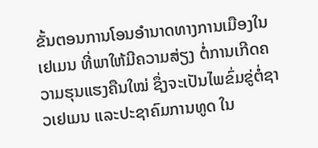ຂັ້ນຕອນການໂອນອຳນາດທາງການເມືອງໃນເຢເມນ ທີ່ພາໃຫ້ມີຄວາມສ່ຽງ ຕໍ່ການເກີດຄວາມຮຸນແຮງຄືນໃໝ່ ຊຶ່ງຈະເປັນໄພຂົ່ມຂູ່ຕໍ່ຊາວເຢເມນ ແລະປະຊາຄົມການທູດ ໃນ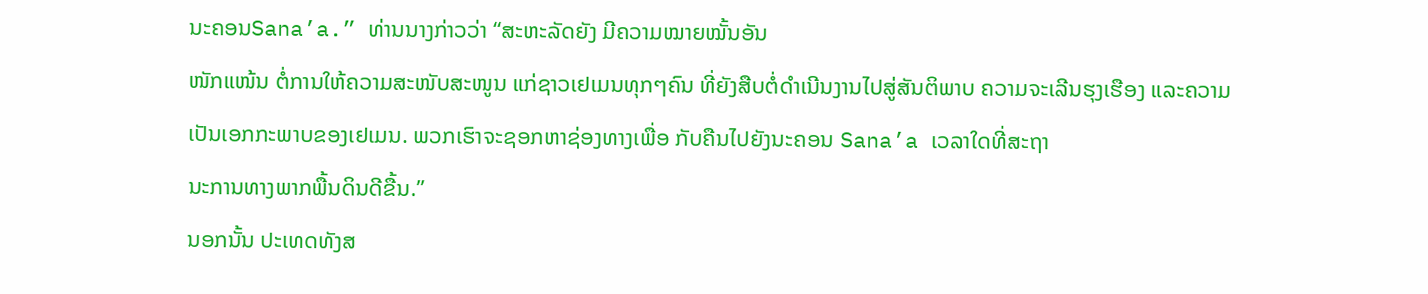ນະຄອນSana’a.” ທ່ານນາງກ່າວວ່າ “ສະຫະລັດຍັງ ມີຄວາມໝາຍໝັ້ນອັນ
ໜັກແໜ້ນ ຕໍ່ການໃຫ້ຄວາມສະໜັບສະໜູນ ແກ່ຊາວເຢເມນທຸກໆຄົນ ທີ່ຍັງສືບຕໍ່ດຳເນີນງານໄປສູ່ສັນຕິພາບ ຄວາມຈະເລີນຮຸງເຮືອງ ແລະຄວາມເປັນເອກກະພາບຂອງເຢເມນ. ພວກເຮົາຈະຊອກຫາຊ່ອງທາງເພື່ອ ກັບຄືນໄປຍັງນະຄອນ Sana’a ເວລາໃດທີ່ສະຖາ
ນະການທາງພາກພື້ນດິນດີຂື້ນ.”
ນອກນັ້ນ ປະເທດທັງສ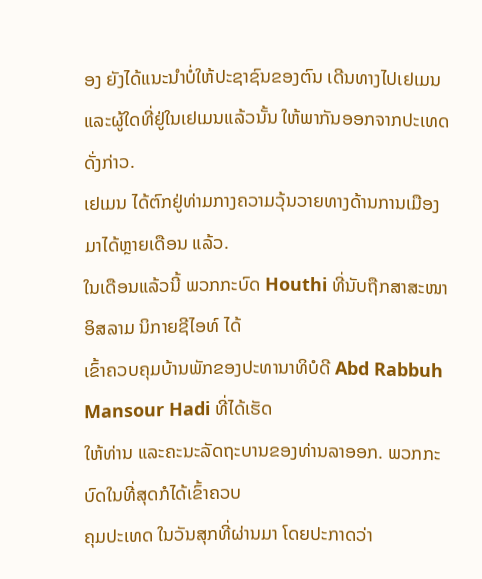ອງ ຍັງໄດ້ແນະນຳບໍ່ໃຫ້ປະຊາຊົນຂອງຕົນ ເດີນທາງໄປເຢເມນ
ແລະຜູ້ໃດທີ່ຢູ່ໃນເຢເມນແລ້ວນັ້ນ ໃຫ້ພາກັນອອກຈາກປະເທດດັ່ງກ່າວ.
ເຢເມນ ໄດ້ຕົກຢູ່ທ່າມກາງຄວາມວຸ້ນວາຍທາງດ້ານການເມືອງມາໄດ້ຫຼາຍເດືອນ ແລ້ວ.
ໃນເດືອນແລ້ວນີ້ ພວກກະບົດ Houthi ທີ່ນັບຖືກສາສະໜາອິສລາມ ນິກາຍຊີໄອທ໌ ໄດ້
ເຂົ້າຄວບຄຸມບ້ານພັກຂອງປະທານາທິບໍດີ Abd Rabbuh Mansour Hadi ທີ່ໄດ້ເຮັດ
ໃຫ້ທ່ານ ແລະຄະນະລັດຖະບານຂອງທ່ານລາອອກ. ພວກກະບົດໃນທີ່ສຸດກໍໄດ້ເຂົ້າຄວບ
ຄຸມປະເທດ ໃນວັນສຸກທີ່ຜ່ານມາ ໂດຍປະກາດວ່າ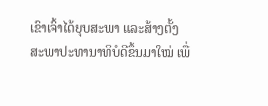ເຂົາເຈົ້າໄດ້ຍຸບສະພາ ແລະສ້າງຕັ້ງ
ສະພາປະທານາທິບໍດີຂຶ້ນມາໃໝ່ ເພື່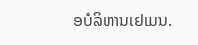ອບໍລິຫານເຢເມນ.